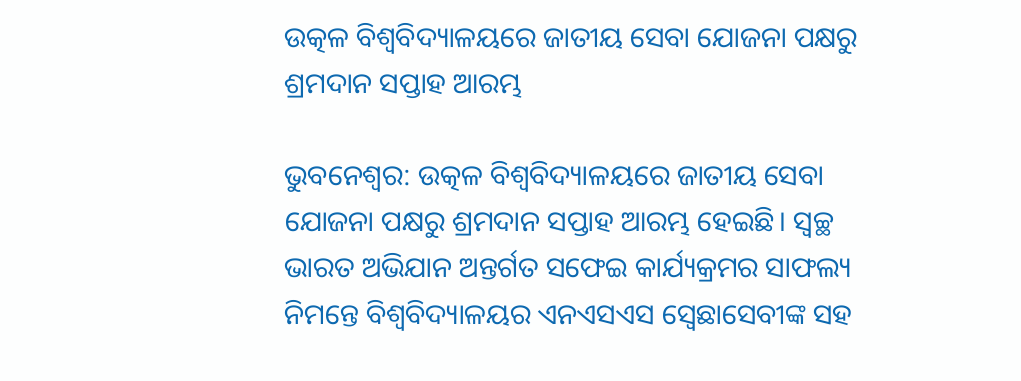ଉତ୍କଳ ବିଶ୍ବବିଦ୍ୟାଳୟରେ ଜାତୀୟ ସେବା ଯୋଜନା ପକ୍ଷରୁ ଶ୍ରମଦାନ ସପ୍ତାହ ଆରମ୍ଭ

ଭୁବନେଶ୍ବର: ଉତ୍କଳ ବିଶ୍ବବିଦ୍ୟାଳୟରେ ଜାତୀୟ ସେବା ଯୋଜନା ପକ୍ଷରୁ ଶ୍ରମଦାନ ସପ୍ତାହ ଆରମ୍ଭ ହେଇଛି। ସ୍ୱଚ୍ଛ ଭାରତ ଅଭିଯାନ ଅନ୍ତର୍ଗତ ସଫେଇ କାର୍ଯ୍ୟକ୍ରମର ସାଫଲ୍ୟ ନିମନ୍ତେ ବିଶ୍ୱବିଦ୍ୟାଳୟର ଏନଏସଏସ ସ୍ବେଛାସେବୀଙ୍କ ସହ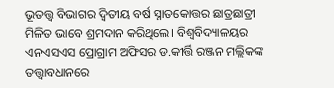ଭୂତତ୍ତ୍ବ ବିଭାଗର ଦ୍ବିତୀୟ ବର୍ଷ ସ୍ନାତକୋତ୍ତର ଛାତ୍ରଛାତ୍ରୀ ମିଳିତ ଭାବେ ଶ୍ରମଦାନ କରିଥିଲେ। ବିଶ୍ୱବିଦ୍ୟାଳୟର ଏନଏସଏସ ପ୍ରୋଗ୍ରାମ ଅଫିସର ଡ.କୀର୍ତ୍ତି ରଞ୍ଜନ ମଲ୍ଲିକଙ୍କ ତତ୍ତ୍ବାବଧାନରେ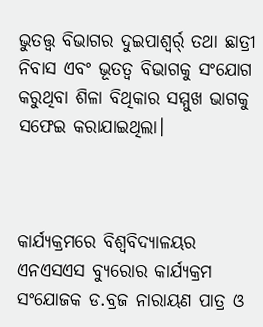ଭୁତତ୍ତ୍ବ ବିଭାଗର ଦୁଇପାଶ୍ବର୍ର୍ ତଥା ଛାତ୍ରୀ ନିବାସ ଏବଂ ଭୂତତ୍ବ ବିଭାଗକୁ ସଂଯୋଗ କରୁଥିବା ଶିଳା ବିଥିକାର ସମ୍ମୁଖ ଭାଗକୁ ସଫେଇ କରାଯାଇଥିଲା।



କାର୍ଯ୍ୟକ୍ରମରେ ବିଶ୍ବବିଦ୍ୟାଳୟର ଏନଏସଏସ ବ୍ୟୁରୋର କାର୍ଯ୍ୟକ୍ରମ ସଂଯୋଜକ ଡ.ବ୍ରଜ ନାରାୟଣ ପାତ୍ର ଓ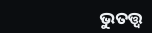ଭୁତତ୍ତ୍ବ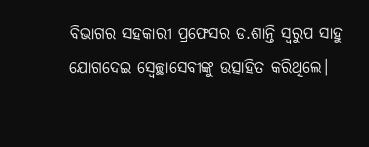ବିଭାଗର ସହକାରୀ ପ୍ରଫେସର ଡ.ଶାନ୍ତି ସ୍ୱରୁପ ସାହୁ ଯୋଗଦେଇ ସ୍ବେଚ୍ଛାସେବୀଙ୍କୁ ଉତ୍ସାହିତ କରିଥିଲେ।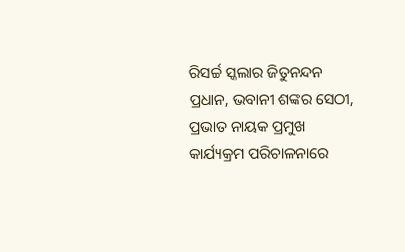ରିସର୍ଚ୍ଚ ସ୍କଲାର ଜିତୁନନ୍ଦନ ପ୍ରଧାନ, ଭବାନୀ ଶଙ୍କର ସେଠୀ, ପ୍ରଭାତ ନାୟକ ପ୍ରମୁଖ କାର୍ଯ୍ୟକ୍ରମ ପରିଚାଳନାରେ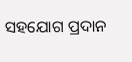ସହଯୋଗ ପ୍ରଦାନ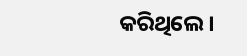କରିଥିଲେ।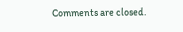Comments are closed.